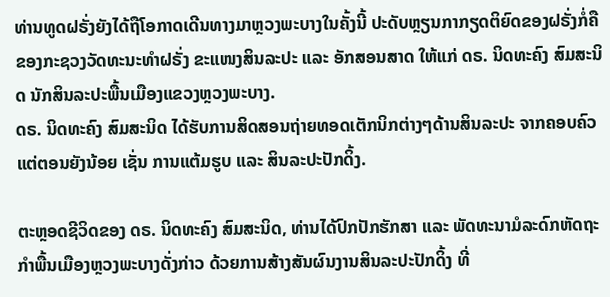ທ່ານທູດຝຣັ່ງຍັງໄດ້ຖືໂອກາດເດີນທາງມາຫຼວງພະບາງໃນຄັ້ງນີ້ ປະດັບຫຼຽນກາກຽດຕິຍົດຂອງຝຣັ່ງກໍ່ຄືຂອງກະຊວງວັດທະນະທຳຝຣັ່ງ ຂະແໜງສິນລະປະ ແລະ ອັກສອນສາດ ໃຫ້ແກ່ ດຣ. ນິດທະຄົງ ສົມສະນິດ ນັກສິນລະປະພື້ນເມືອງແຂວງຫຼວງພະບາງ.
ດຣ. ນິດທະຄົງ ສົມສະນິດ ໄດ້ຮັບການສິດສອນຖ່າຍທອດເຕັກນິກຕ່າງໆດ້ານສິນລະປະ ຈາກຄອບຄົວແຕ່ຕອນຍັງນ້ອຍ ເຊັ່ນ ການແຕ້ມຮູບ ແລະ ສິນລະປະປັກດິ້ງ.

ຕະຫຼອດຊີວິດຂອງ ດຣ. ນິດທະຄົງ ສົມສະນິດ, ທ່ານໄດ້ປົກປັກຮັກສາ ແລະ ພັດທະນາມໍລະດົກຫັດຖະກຳພື້ນເມືອງຫຼວງພະບາງດັ່ງກ່າວ ດ້ວຍການສ້າງສັນຜົນງານສິນລະປະປັກດິ້ງ ທີ່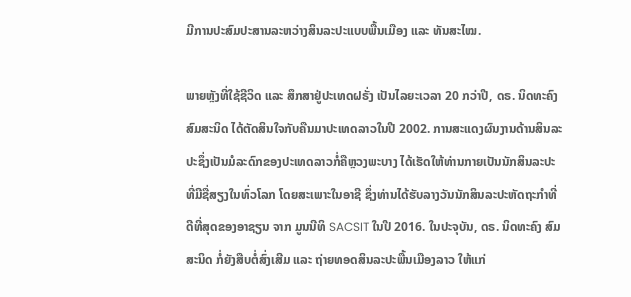ມີການປະສົມປະສານລະຫວ່າງສິນລະປະແບບພື້ນເມືອງ ແລະ ທັນສະໄໝ.

ພາຍຫຼັງທີ່ໃຊ້ຊີວິດ ແລະ ສຶກສາຢູ່ປະເທດຝຣັ່ງ ເປັນໄລຍະເວລາ 20 ກວ່າປີ, ດຣ. ນິດທະຄົງ ສົມສະນິດ ໄດ້ຕັດສິນໃຈກັບຄືນມາປະເທດລາວໃນປີ 2002. ການສະແດງຜົນງານດ້ານສິນລະປະຊຶ່ງເປັນມໍລະດົກຂອງປະເທດລາວກໍ່ຄືຫຼວງພະບາງ ໄດ້ເຮັດໃຫ້ທ່ານກາຍເປັນນັກສິນລະປະທີ່ມີຊື່ສຽງໃນທົ່ວໂລກ ໂດຍສະເພາະໃນອາຊີ ຊຶ່ງທ່ານໄດ້ຮັບລາງວັນນັກສິນລະປະຫັດຖະກຳທີ່ດີທີ່ສຸດຂອງອາຊຽນ ຈາກ ມູນນີທິ SACSIT ໃນປີ 2016. ໃນປະຈຸບັນ, ດຣ. ນິດທະຄົງ ສົມສະນິດ ກໍ່ຍັງສືບຕໍ່ສົ່ງເສີມ ແລະ ຖ່າຍທອດສິນລະປະພື້ນເມືອງລາວ ໃຫ້ແກ່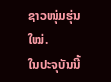ຊາວໜຸ່ມຮຸ່ນໃໝ່.
ໃນປະຈຸບັນນີ້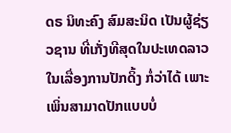ດຣ ນິທະຄົງ ສົມສະນິດ ເປັນຜູ້ຊ່ຽວຊານ ທີ່ເກັ່ງທີສຸດໃນປະເທດລາວໃນເລື່ອງການປັກດິ້ງ ກໍ່ວ່າໄດ້ ເພາະເພິ່ນສາມາດປັກແບບບໍ່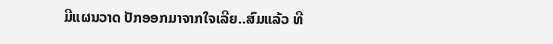ມີແຜນວາດ ປັກອອກມາຈາກໃຈເລີຍ..ສົມແລ້ວ ທີ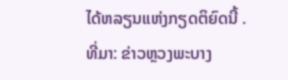ໄດ້ຫລຽນແຫ່ງກຽດຕິຍົດນີ້ .
ທີ່ມາ: ຂ່າວຫຼວງພະບາງ